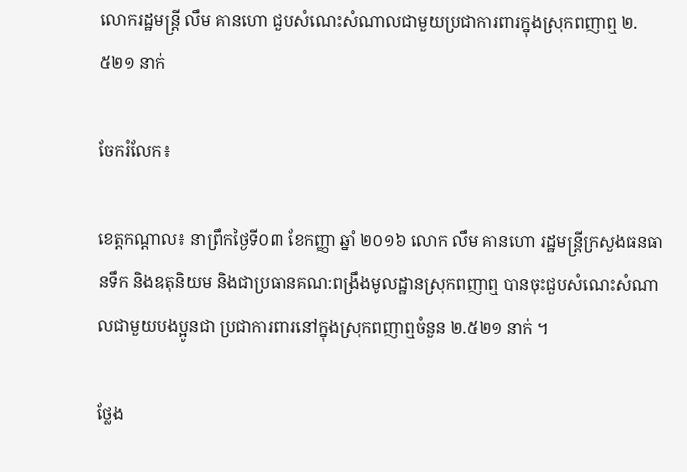លោករដ្ឋមន្ត្រី លឹម គានហោ ជួបសំណេះសំណាលជាមួយប្រជាការពារក្នុងស្រុកពញាឮ ២.៥២១ នាក់

ចែករំលែក៖

ខេត្តកណ្តាល៖ នាព្រឹកថ្ងៃទី០៣ ខែកញ្ញា ឆ្នាំ ២០១៦ លោក លឹម គានហោ រដ្ឋមន្ត្រីក្រសួងធនធានទឹក និងឧតុនិយម និងជាប្រធានគណ:ពង្រឹងមូលដ្ឋានស្រុកពញាឮ បានចុះជួបសំណេះសំណាលជាមួយបងប្អូនជា ប្រជាការពារនៅក្នុងស្រុកពញាឮចំនួន ២.៥២១ នាក់ ។

ថ្លែង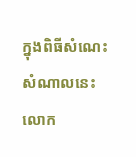ក្នុងពិធីសំណេះសំណាលនេះ លោក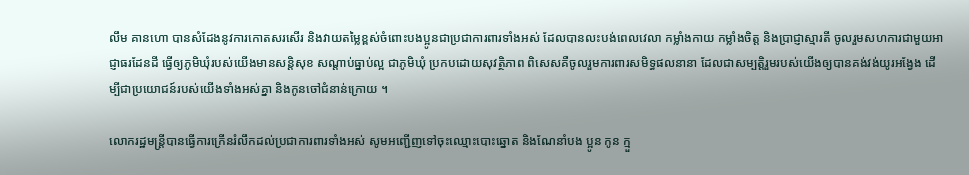លឹម គានហោ បានសំដែងនូវការកោតសរសើរ និងវាយតម្លៃខ្ពស់ចំពោះបងប្អូនជាប្រជាការពារទាំងអស់ ដែលបានលះបង់ពេលវេលា កម្លាំងកាយ កម្លាំងចិត្ត និងប្រាជ្ញាស្មារតី ចូលរួមសហការជាមួយអាជ្ញាធរដែនដី ធ្វើឲ្យភូមិឃុំរបស់យើងមានសន្តិសុខ សណ្តាប់ធ្នាប់ល្អ ជាភូមិឃុំ ប្រកបដោយសុវត្ថិភាព ពិសេសគឺចូលរួមការពារសមិទ្ធផលនានា ដែលជាសម្បត្តិរួមរបស់យើងឲ្យបានគង់វង់យូរអង្វែង ដើម្បីជាប្រយោជន៍របស់យើងទាំងអស់គ្នា និងកូនចៅជំនាន់ក្រោយ ។

លោករដ្ឋមន្ត្រីបានធ្វើការក្រើនរំលឹកដល់ប្រជាការពារទាំងអស់ សូមអញ្ជើញទៅចុះឈ្មោះបោះឆ្នោត និងណែនាំបង ប្អូន កូន ក្មួ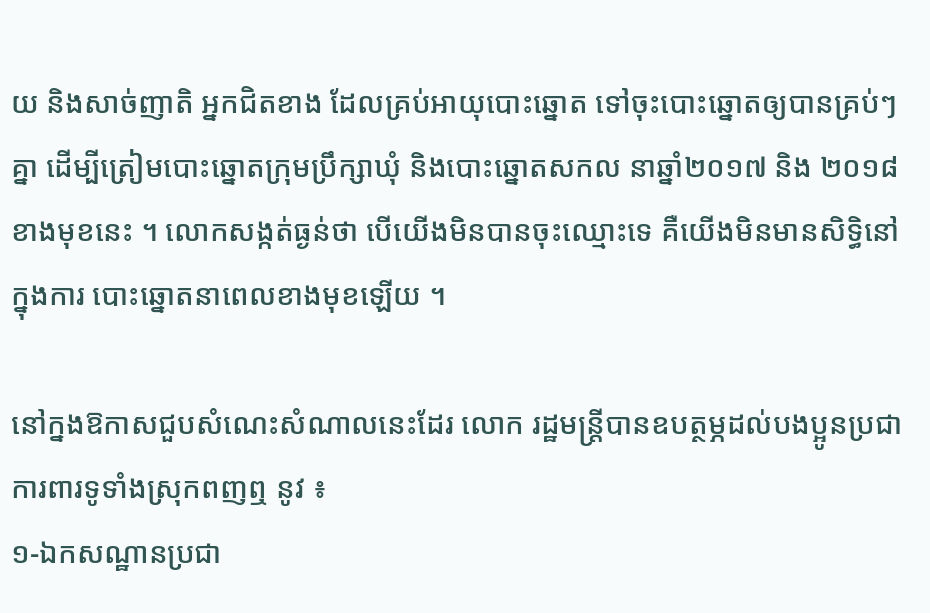យ និងសាច់ញាតិ អ្នកជិតខាង ដែលគ្រប់អាយុបោះឆ្នោត ទៅចុះបោះឆ្នោតឲ្យបានគ្រប់ៗគ្នា ដើម្បីត្រៀមបោះឆ្នោតក្រុមប្រឹក្សាឃុំ និងបោះឆ្នោតសកល នាឆ្នាំ២០១៧ និង ២០១៨ ខាងមុខនេះ ។ លោកសង្កត់ធ្ងន់ថា បើយើងមិនបានចុះឈ្មោះទេ គឺយើងមិនមានសិទ្ធិនៅក្នុងការ បោះឆ្នោតនាពេលខាងមុខឡើយ ។

នៅក្នងឱកាសជួបសំណេះសំណាលនេះដែរ លោក រដ្ឋមន្ត្រីបានឧបត្ថម្ភដល់បងប្អូនប្រជាការពារទូទាំងស្រុកពញឮ នូវ ៖
១-ឯកសណ្ឋានប្រជា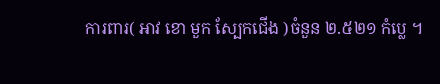ការពារ( អាវ ខោ មួក ស្បែកជើង )ចំនួន ២.៥២១ កំប្លេ ។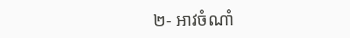២- អាវចំណាំ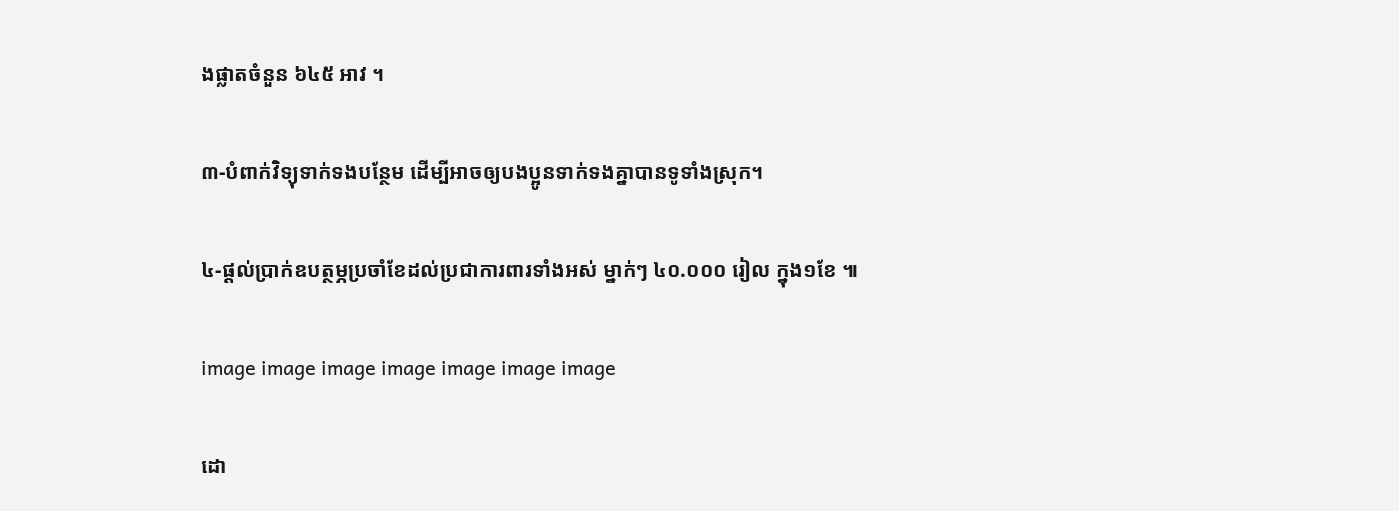ងផ្លាតចំនួន ៦៤៥ អាវ ។

៣-បំពាក់វិទ្យុទាក់ទងបន្ថែម ដើម្បីអាចឲ្យបងប្អូនទាក់ទងគ្នាបានទូទាំងស្រុក។

៤-ផ្តល់ប្រាក់ឧបត្ថម្ភប្រចាំខែដល់ប្រជាការពារទាំងអស់ ម្នាក់ៗ ៤០.០០០ រៀល ក្នុង១ខែ ៕

image image image image image image image

ដោ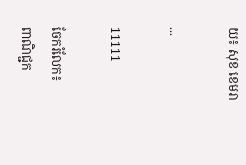យ៖ សុខ ខេមរា

...

11111

ចែករំលែក៖
ពាណិជ្ជក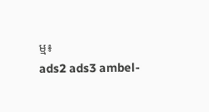ម្ម៖
ads2 ads3 ambel-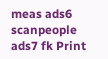meas ads6 scanpeople ads7 fk Print